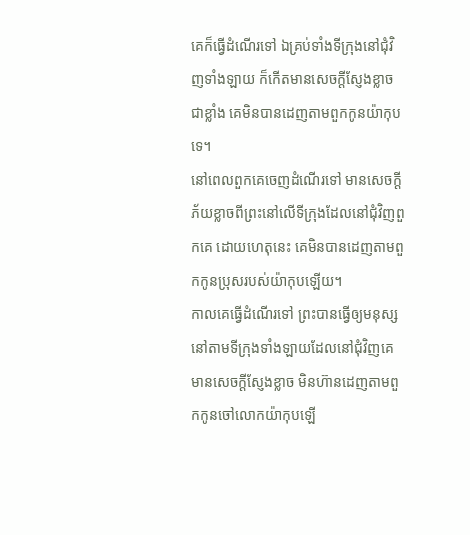គេក៏ធ្វើដំណើរទៅ ឯគ្រប់ទាំងទីក្រុងនៅជុំវិញទាំងឡាយ ក៏កើតមានសេចក្ដីស្ញែងខ្លាចជាខ្លាំង គេមិនបានដេញតាមពួកកូនយ៉ាកុបទេ។
នៅពេលពួកគេចេញដំណើរទៅ មានសេចក្ដីភ័យខ្លាចពីព្រះនៅលើទីក្រុងដែលនៅជុំវិញពួកគេ ដោយហេតុនេះ គេមិនបានដេញតាមពួកកូនប្រុសរបស់យ៉ាកុបឡើយ។
កាលគេធ្វើដំណើរទៅ ព្រះបានធ្វើឲ្យមនុស្សនៅតាមទីក្រុងទាំងឡាយដែលនៅជុំវិញគេ មានសេចក្ដីស្ញែងខ្លាច មិនហ៊ានដេញតាមពួកកូនចៅលោកយ៉ាកុបឡើ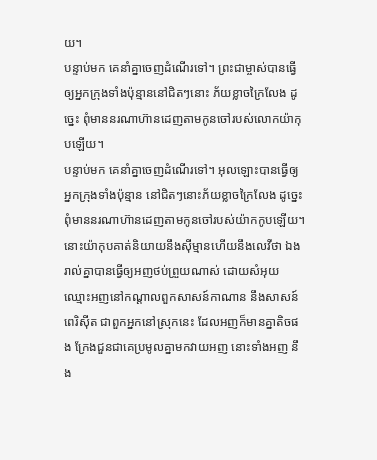យ។
បន្ទាប់មក គេនាំគ្នាចេញដំណើរទៅ។ ព្រះជាម្ចាស់បានធ្វើឲ្យអ្នកក្រុងទាំងប៉ុន្មាននៅជិតៗនោះ ភ័យខ្លាចក្រៃលែង ដូច្នេះ ពុំមាននរណាហ៊ានដេញតាមកូនចៅរបស់លោកយ៉ាកុបឡើយ។
បន្ទាប់មក គេនាំគ្នាចេញដំណើរទៅ។ អុលឡោះបានធ្វើឲ្យអ្នកក្រុងទាំងប៉ុន្មាន នៅជិតៗនោះភ័យខ្លាចក្រៃលែង ដូច្នេះ ពុំមាននរណាហ៊ានដេញតាមកូនចៅរបស់យ៉ាកកូបឡើយ។
នោះយ៉ាកុបគាត់និយាយនឹងស៊ីម្មានហើយនឹងលេវីថា ឯងរាល់គ្នាបានធ្វើឲ្យអញថប់ព្រួយណាស់ ដោយសំអុយឈ្មោះអញនៅកណ្តាលពួកសាសន៍កាណាន នឹងសាសន៍ពេរិស៊ីត ជាពួកអ្នកនៅស្រុកនេះ ដែលអញក៏មានគ្នាតិចផង ក្រែងជួនជាគេប្រមូលគ្នាមកវាយអញ នោះទាំងអញ នឹង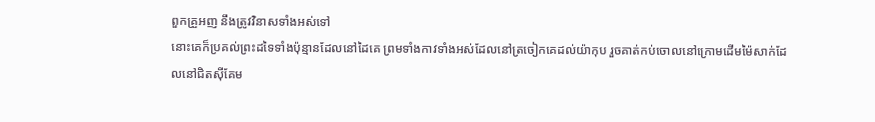ពួកគ្រួអញ នឹងត្រូវវិនាសទាំងអស់ទៅ
នោះគេក៏ប្រគល់ព្រះដទៃទាំងប៉ុន្មានដែលនៅដៃគេ ព្រមទាំងកាវទាំងអស់ដែលនៅត្រចៀកគេដល់យ៉ាកុប រួចគាត់កប់ចោលនៅក្រោមដើមម៉ៃសាក់ដែលនៅជិតស៊ីគែម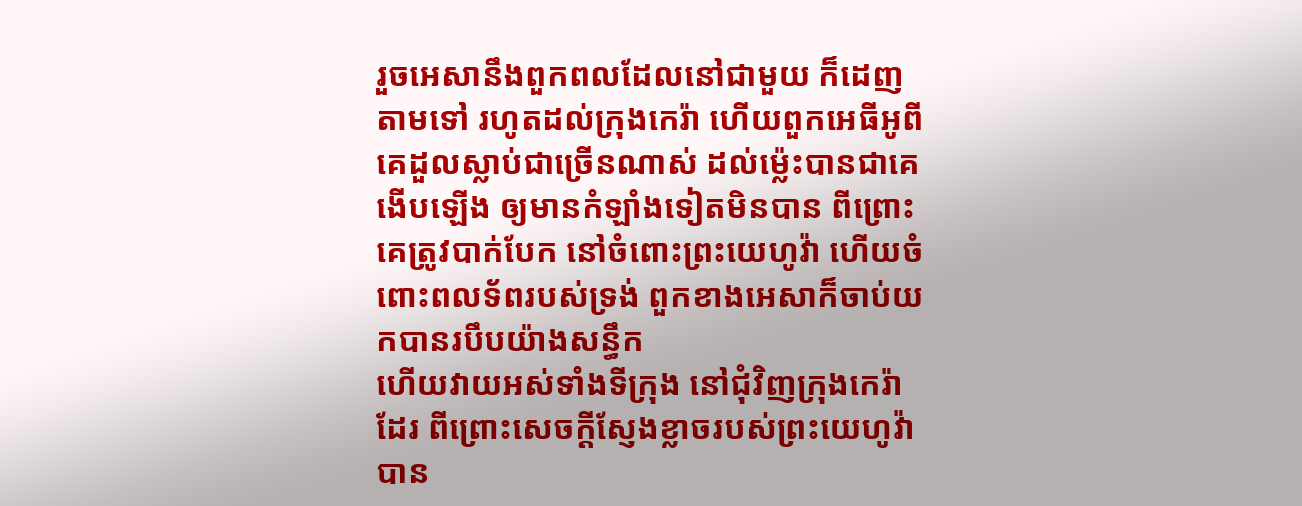រួចអេសានឹងពួកពលដែលនៅជាមួយ ក៏ដេញតាមទៅ រហូតដល់ក្រុងកេរ៉ា ហើយពួកអេធីអូពី គេដួលស្លាប់ជាច្រើនណាស់ ដល់ម៉្លេះបានជាគេងើបឡើង ឲ្យមានកំឡាំងទៀតមិនបាន ពីព្រោះគេត្រូវបាក់បែក នៅចំពោះព្រះយេហូវ៉ា ហើយចំពោះពលទ័ពរបស់ទ្រង់ ពួកខាងអេសាក៏ចាប់យកបានរបឹបយ៉ាងសន្ធឹក
ហើយវាយអស់ទាំងទីក្រុង នៅជុំវិញក្រុងកេរ៉ាដែរ ពីព្រោះសេចក្ដីស្ញែងខ្លាចរបស់ព្រះយេហូវ៉ា បាន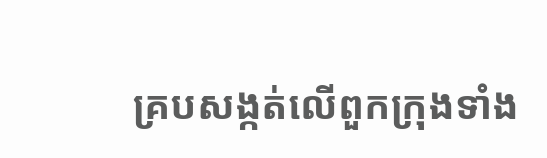គ្របសង្កត់លើពួកក្រុងទាំង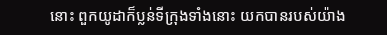នោះ ពួកយូដាក៏ប្លន់ទីក្រុងទាំងនោះ យកបានរបស់យ៉ាង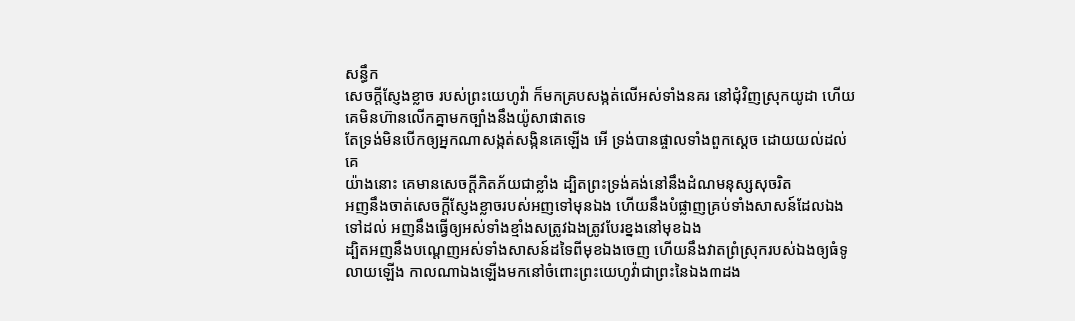សន្ធឹក
សេចក្ដីស្ញែងខ្លាច របស់ព្រះយេហូវ៉ា ក៏មកគ្របសង្កត់លើអស់ទាំងនគរ នៅជុំវិញស្រុកយូដា ហើយគេមិនហ៊ានលើកគ្នាមកច្បាំងនឹងយ៉ូសាផាតទេ
តែទ្រង់មិនបើកឲ្យអ្នកណាសង្កត់សង្កិនគេឡើង អើ ទ្រង់បានផ្ចាលទាំងពួកស្តេច ដោយយល់ដល់គេ
យ៉ាងនោះ គេមានសេចក្ដីភិតភ័យជាខ្លាំង ដ្បិតព្រះទ្រង់គង់នៅនឹងដំណមនុស្សសុចរិត
អញនឹងចាត់សេចក្ដីស្ញែងខ្លាចរបស់អញទៅមុនឯង ហើយនឹងបំផ្លាញគ្រប់ទាំងសាសន៍ដែលឯងទៅដល់ អញនឹងធ្វើឲ្យអស់ទាំងខ្មាំងសត្រូវឯងត្រូវបែរខ្នងនៅមុខឯង
ដ្បិតអញនឹងបណ្តេញអស់ទាំងសាសន៍ដទៃពីមុខឯងចេញ ហើយនឹងវាតព្រំស្រុករបស់ឯងឲ្យធំទូលាយឡើង កាលណាឯងឡើងមកនៅចំពោះព្រះយេហូវ៉ាជាព្រះនៃឯង៣ដង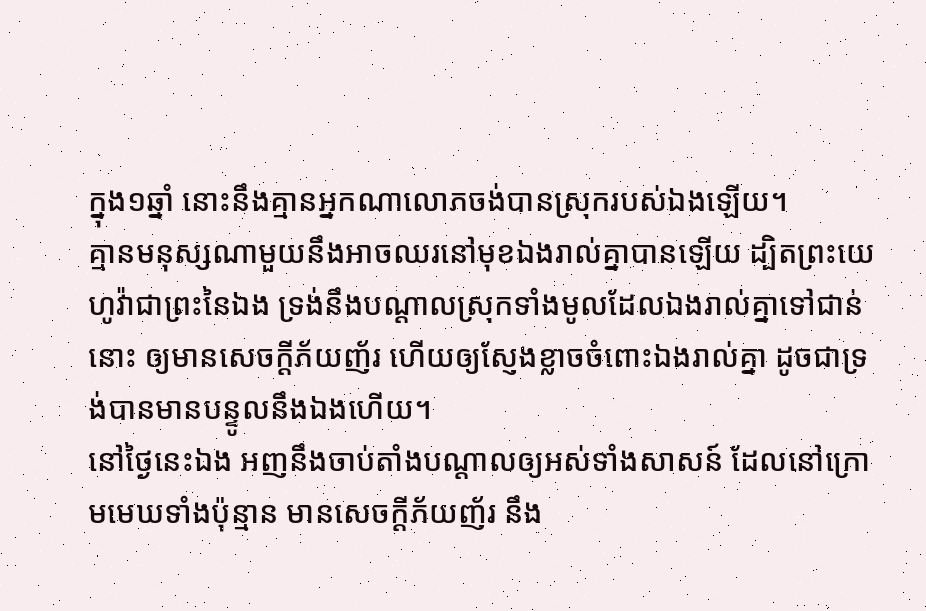ក្នុង១ឆ្នាំ នោះនឹងគ្មានអ្នកណាលោភចង់បានស្រុករបស់ឯងឡើយ។
គ្មានមនុស្សណាមួយនឹងអាចឈរនៅមុខឯងរាល់គ្នាបានឡើយ ដ្បិតព្រះយេហូវ៉ាជាព្រះនៃឯង ទ្រង់នឹងបណ្តាលស្រុកទាំងមូលដែលឯងរាល់គ្នាទៅជាន់នោះ ឲ្យមានសេចក្ដីភ័យញ័រ ហើយឲ្យស្ញែងខ្លាចចំពោះឯងរាល់គ្នា ដូចជាទ្រង់បានមានបន្ទូលនឹងឯងហើយ។
នៅថ្ងៃនេះឯង អញនឹងចាប់តាំងបណ្តាលឲ្យអស់ទាំងសាសន៍ ដែលនៅក្រោមមេឃទាំងប៉ុន្មាន មានសេចក្ដីភ័យញ័រ នឹង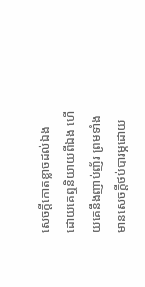សេចក្ដីកោតខ្លាចដល់ឯង ដោយគេឮនិយាយពីឯង ហើយគេនឹងញាប់ញ័រ ព្រមទាំងមានសេចក្ដីថប់បារម្ភដោយ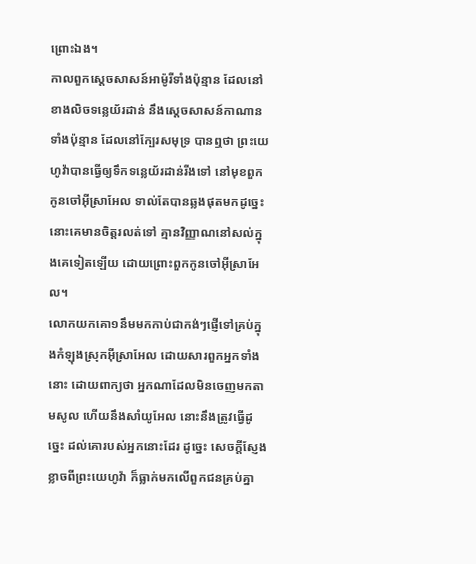ព្រោះឯង។
កាលពួកស្តេចសាសន៍អាម៉ូរីទាំងប៉ុន្មាន ដែលនៅខាងលិចទន្លេយ័រដាន់ នឹងស្តេចសាសន៍កាណានទាំងប៉ុន្មាន ដែលនៅក្បែរសមុទ្រ បានឮថា ព្រះយេហូវ៉ាបានធ្វើឲ្យទឹកទន្លេយ័រដាន់រីងទៅ នៅមុខពួកកូនចៅអ៊ីស្រាអែល ទាល់តែបានឆ្លងផុតមកដូច្នេះ នោះគេមានចិត្តរលត់ទៅ គ្មានវិញ្ញាណនៅសល់ក្នុងគេទៀតឡើយ ដោយព្រោះពួកកូនចៅអ៊ីស្រាអែល។
លោកយកគោ១នឹមមកកាប់ជាកង់ៗផ្ញើទៅគ្រប់ក្នុងកំឡុងស្រុកអ៊ីស្រាអែល ដោយសារពួកអ្នកទាំងនោះ ដោយពាក្យថា អ្នកណាដែលមិនចេញមកតាមសូល ហើយនឹងសាំយូអែល នោះនឹងត្រូវធ្វើដូច្នេះ ដល់គោរបស់អ្នកនោះដែរ ដូច្នេះ សេចក្ដីស្ញែងខ្លាចពីព្រះយេហូវ៉ា ក៏ធ្លាក់មកលើពួកជនគ្រប់គ្នា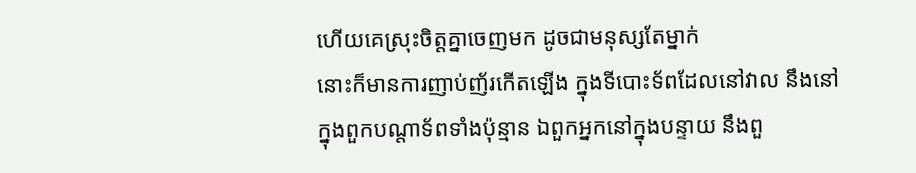ហើយគេស្រុះចិត្តគ្នាចេញមក ដូចជាមនុស្សតែម្នាក់
នោះក៏មានការញាប់ញ័រកើតឡើង ក្នុងទីបោះទ័ពដែលនៅវាល នឹងនៅក្នុងពួកបណ្តាទ័ពទាំងប៉ុន្មាន ឯពួកអ្នកនៅក្នុងបន្ទាយ នឹងពួ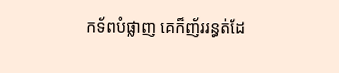កទ័ពបំផ្លាញ គេក៏ញ័ររន្ធត់ដែ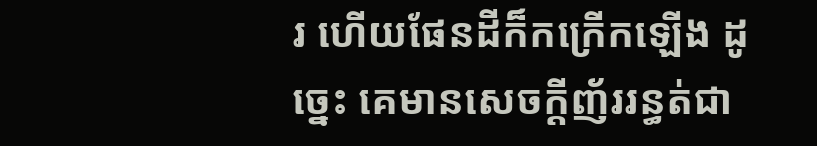រ ហើយផែនដីក៏កក្រើកឡើង ដូច្នេះ គេមានសេចក្ដីញ័ររន្ធត់ជា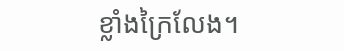ខ្លាំងក្រៃលែង។